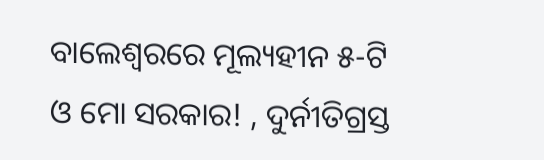ବାଲେଶ୍ୱରରେ ମୂଲ୍ୟହୀନ ୫-ଟି ଓ ମୋ ସରକାର! , ଦୁର୍ନୀତିଗ୍ରସ୍ତ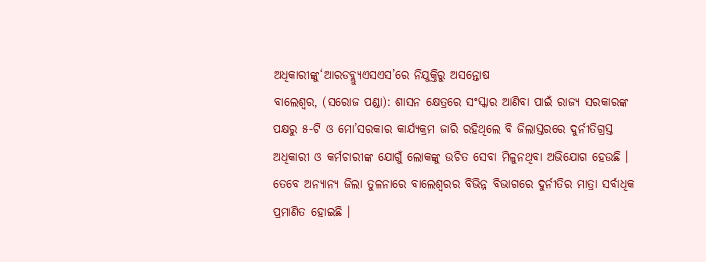ଅଧିକାରୀଙ୍କୁ‘ଆରଡବ୍ଲ୍ୟୁଏସଏସ’ରେ ନିଯୁକ୍ତିରୁ ଅସନ୍ତୋଷ
ବାଲେଶ୍ୱର, (ସରୋଜ ପଣ୍ଡା): ଶାସନ କ୍ଷେତ୍ରରେ ସଂସ୍କାର ଆଣିବା ପାଇଁ ରାଜ୍ୟ ସରକାରଙ୍କ ପକ୍ଷରୁ ୫-ଟି ଓ ମୋ’ସରକାର କାର୍ଯ୍ୟକ୍ରମ ଜାରି ରହିଥିଲେ ବି ଜିଲାସ୍ତରରେ ଦୁର୍ନୀତିଗ୍ରସ୍ତ ଅଧିକାରୀ ଓ କର୍ମଚାରୀଙ୍କ ଯୋଗୁଁ ଲୋକଙ୍କୁ ଉଚିତ ସେବା ମିଳୁନଥିବା ଅଭିଯୋଗ ହେଉଛି । ତେବେ ଅନ୍ୟାନ୍ୟ ଜିଲା ତୁଳନାରେ ବାଲେଶ୍ୱରର ବିଭିନ୍ନ ବିଭାଗରେ ଦୁର୍ନୀତିର ମାତ୍ରା ସର୍ବାଧିକ ପ୍ରମାଣିତ ହୋଇଛି ।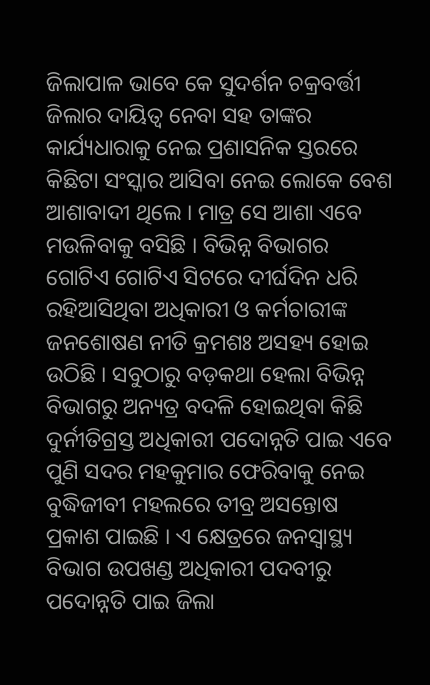ଜିଲାପାଳ ଭାବେ କେ ସୁଦର୍ଶନ ଚକ୍ରବର୍ତ୍ତୀ ଜିଲାର ଦାୟିତ୍ୱ ନେବା ସହ ତାଙ୍କର କାର୍ଯ୍ୟଧାରାକୁ ନେଇ ପ୍ରଶାସନିକ ସ୍ତରରେ କିଛିଟା ସଂସ୍କାର ଆସିବା ନେଇ ଲୋକେ ବେଶ ଆଶାବାଦୀ ଥିଲେ । ମାତ୍ର ସେ ଆଶା ଏବେ ମଉଳିବାକୁ ବସିଛି । ବିଭିନ୍ନ ବିଭାଗର ଗୋଟିଏ ଗୋଟିଏ ସିଟରେ ଦୀର୍ଘଦିନ ଧରି ରହିଆସିଥିବା ଅଧିକାରୀ ଓ କର୍ମଚାରୀଙ୍କ ଜନଶୋଷଣ ନୀତି କ୍ରମଶଃ ଅସହ୍ୟ ହୋଇ ଉଠିଛି । ସବୁଠାରୁ ବଡ଼କଥା ହେଲା ବିଭିନ୍ନ ବିଭାଗରୁ ଅନ୍ୟତ୍ର ବଦଳି ହୋଇଥିବା କିଛି ଦୁର୍ନୀତିଗ୍ରସ୍ତ ଅଧିକାରୀ ପଦୋନ୍ନତି ପାଇ ଏବେ ପୁଣି ସଦର ମହକୁମାର ଫେରିବାକୁ ନେଇ ବୁଦ୍ଧିଜୀବୀ ମହଲରେ ତୀବ୍ର ଅସନ୍ତୋଷ ପ୍ରକାଶ ପାଇଛି । ଏ କ୍ଷେତ୍ରରେ ଜନସ୍ୱାସ୍ଥ୍ୟ ବିଭାଗ ଉପଖଣ୍ଡ ଅଧିକାରୀ ପଦବୀରୁ ପଦୋନ୍ନତି ପାଇ ଜିଲା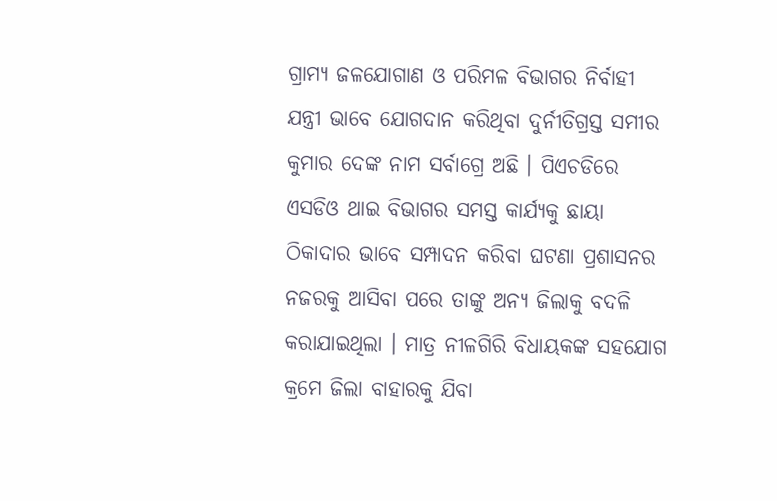ଗ୍ରାମ୍ୟ ଜଳଯୋଗାଣ ଓ ପରିମଳ ବିଭାଗର ନିର୍ବାହୀ ଯନ୍ତ୍ରୀ ଭାବେ ଯୋଗଦାନ କରିଥିବା ଦୁର୍ନୀତିଗ୍ରସ୍ତ ସମୀର କୁମାର ଦେଙ୍କ ନାମ ସର୍ବାଗ୍ରେ ଅଛି । ପିଏଚଡିରେ ଏସଡିଓ ଥାଇ ବିଭାଗର ସମସ୍ତ କାର୍ଯ୍ୟକୁ ଛାୟା ଠିକାଦାର ଭାବେ ସମ୍ପାଦନ କରିବା ଘଟଣା ପ୍ରଶାସନର ନଜରକୁ ଆସିବା ପରେ ତାଙ୍କୁ ଅନ୍ୟ ଜିଲାକୁ ବଦଳି କରାଯାଇଥିଲା । ମାତ୍ର ନୀଳଗିରି ବିଧାୟକଙ୍କ ସହଯୋଗ କ୍ରମେ ଜିଲା ବାହାରକୁ ଯିବା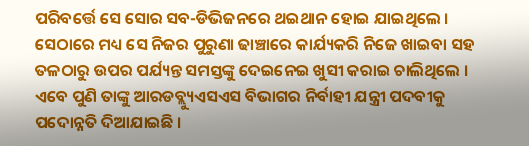ପରିବର୍ତ୍ତେ ସେ ସୋର ସବ-ଡିଭିଜନରେ ଥଇଥାନ ହୋଇ ଯାଇଥିଲେ । ସେଠାରେ ମଧ୍ୟ ସେ ନିଜର ପୁରୁଣା ଢାଞ୍ଚାରେ କାର୍ଯ୍ୟକରି ନିଜେ ଖାଇବା ସହ ତଳଠାରୁ ଉପର ପର୍ଯ୍ୟନ୍ତ ସମସ୍ତଙ୍କୁ ଦେଇନେଇ ଖୁସୀ କରାଇ ଚାଲିଥିଲେ । ଏବେ ପୁଣି ତାଙ୍କୁ ଆରଡବ୍ଲ୍ୟୁଏସଏସ ବିଭାଗର ନିର୍ବାହୀ ଯନ୍ତ୍ରୀ ପଦବୀକୁ ପଦୋନ୍ନତି ଦିଆଯାଇଛି ।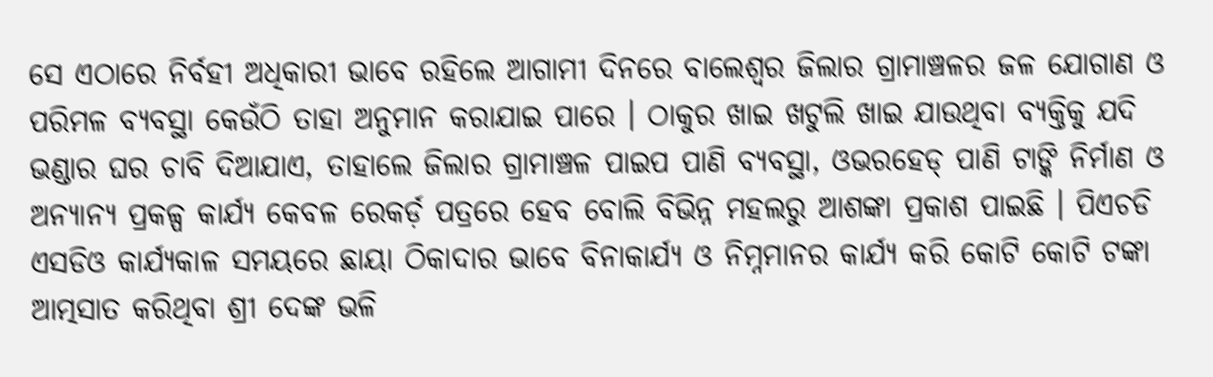ସେ ଏଠାରେ ନିର୍ବହୀ ଅଧିକାରୀ ଭାବେ ରହିଲେ ଆଗାମୀ ଦିନରେ ବାଲେଶ୍ୱର ଜିଲାର ଗ୍ରାମାଞ୍ଚଳର ଜଳ ଯୋଗାଣ ଓ ପରିମଳ ବ୍ୟବସ୍ଥା କେଉଁଠି ତାହା ଅନୁମାନ କରାଯାଇ ପାରେ । ଠାକୁର ଖାଇ ଖଟୁଲି ଖାଇ ଯାଉଥିବା ବ୍ୟକ୍ତିକୁ ଯଦି ଭଣ୍ଡାର ଘର ଚାବି ଦିଆଯାଏ, ତାହାଲେ ଜିଲାର ଗ୍ରାମାଞ୍ଚଳ ପାଇପ ପାଣି ବ୍ୟବସ୍ଥା, ଓଭରହେଡ୍ ପାଣି ଟାଙ୍କି ନିର୍ମାଣ ଓ ଅନ୍ୟାନ୍ୟ ପ୍ରକଳ୍ପ କାର୍ଯ୍ୟ କେବଳ ରେକର୍ଡ଼ ପତ୍ରରେ ହେବ ବୋଲି ବିଭିନ୍ନ ମହଲରୁ ଆଶଙ୍କା ପ୍ରକାଶ ପାଇଛି । ପିଏଚଡି ଏସଡିଓ କାର୍ଯ୍ୟକାଳ ସମୟରେ ଛାୟା ଠିକାଦାର ଭାବେ ବିନାକାର୍ଯ୍ୟ ଓ ନିମ୍ନମାନର କାର୍ଯ୍ୟ କରି କୋଟି କୋଟି ଟଙ୍କା ଆତ୍ମସାତ କରିଥିବା ଶ୍ରୀ ଦେଙ୍କ ଭଳି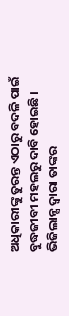ଅଧିକାରୀଙ୍କୁ ତୁରନ୍ତ ଏଠାରୁ ବଦଳି ପାଇଁ ବୁଦ୍ଧଜୀବୀ ମହଲରୁ ଦାବି ହୋଇଛି । ଭିଜିଲାନ୍ସ ଦ୍ୱାରା ତାଙ୍କର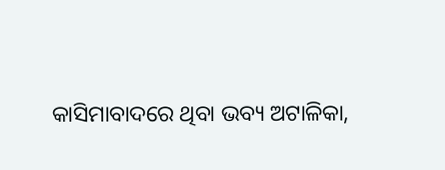କାସିମାବାଦରେ ଥିବା ଭବ୍ୟ ଅଟାଳିକା,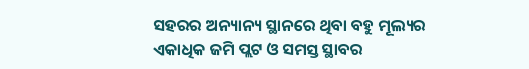ସହରର ଅନ୍ୟାନ୍ୟ ସ୍ଥାନରେ ଥିବା ବହୁ ମୂଲ୍ୟର ଏକାଧିକ ଜମି ପ୍ଲଟ ଓ ସମସ୍ତ ସ୍ଥାବର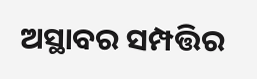ଅସ୍ଥାବର ସମ୍ପତ୍ତିର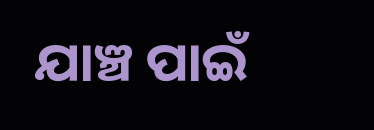ଯାଞ୍ଚ ପାଇଁ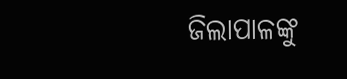ଜିଲାପାଳଙ୍କୁ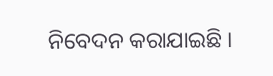ନିବେଦନ କରାଯାଇଛି ।